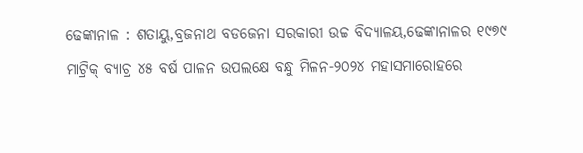ଢେଙ୍କାନାଳ : ଶତାୟୁ,ବ୍ରଜନାଥ ବଡଜେନା ସରକାରୀ ଉଚ୍ଚ ବିଦ୍ୟାଳୟ,ଢେଙ୍କାନାଳର ୧୯୭୯ ମାଟ୍ରିକ୍ ବ୍ୟାଚ୍ର ୪୫ ବର୍ଷ ପାଳନ ଉପଲକ୍ଷେ ବନ୍ଧୁ ମିଳନ-୨୦୨୪ ମହାସମାରୋହରେ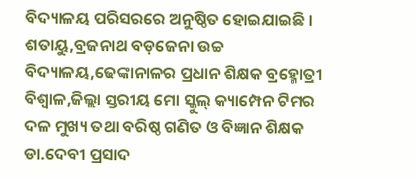ବିଦ୍ୟାଳୟ ପରିସରରେ ଅନୁଷ୍ଠିତ ହୋଇଯାଇଛି । ଶତାୟୁ,ବ୍ରଜନାଥ ବଡ଼ଜେନା ଉଚ୍ଚ ବିଦ୍ୟାଳୟ,ଢେଙ୍କାନାଳର ପ୍ରଧାନ ଶିକ୍ଷକ ବ୍ରହ୍ମୋତ୍ରୀ ବିଶ୍ୱାଳ,ଜିଲ୍ଲା ସ୍ତରୀୟ ମୋ ସ୍କୁଲ୍ କ୍ୟାମ୍ପେନ ଟିମର ଦଳ ମୁଖ୍ୟ ତଥା ବରିଷ୍ଠ ଗଣିତ ଓ ବିଜ୍ଞାନ ଶିକ୍ଷକ ଡା.ଦେବୀ ପ୍ରସାଦ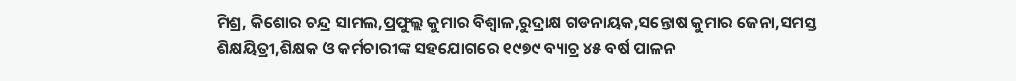ମିଶ୍ର, କିଶୋର ଚନ୍ଦ୍ର ସାମଲ,ପ୍ରଫୁଲ୍ଲ କୁମାର ବିଶ୍ଵାଳ,ରୁଦ୍ରାକ୍ଷ ଗଡନାୟକ,ସନ୍ତୋଷ କୁମାର ଜେନା,ସମସ୍ତ ଶିକ୍ଷୟିତ୍ରୀ,ଶିକ୍ଷକ ଓ କର୍ମଚାରୀଙ୍କ ସହଯୋଗରେ ୧୯୭୯ ବ୍ୟାଚ୍ର ୪୫ ବର୍ଷ ପାଳନ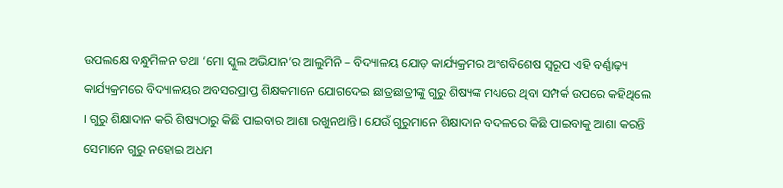ଉପଲକ୍ଷେ ବନ୍ଧୁମିଳନ ତଥା ‘ମୋ ସ୍କୁଲ ଅଭିଯାନ’ର ଆଲୁମିନି – ବିଦ୍ୟାଳୟ ଯୋଡ଼ କାର୍ଯ୍ୟକ୍ରମର ଅଂଶବିଶେଷ ସ୍ଵରୂପ ଏହି ବର୍ଣ୍ଣାଢ଼୍ୟ କାର୍ଯ୍ୟକ୍ରମରେ ବିଦ୍ୟାଳୟର ଅବସରପ୍ରାପ୍ତ ଶିକ୍ଷକମାନେ ଯୋଗଦେଇ ଛାତ୍ରଛାତ୍ରୀଙ୍କୁ ଗୁରୁ ଶିଷ୍ୟଙ୍କ ମଧ୍ୟରେ ଥିବା ସମ୍ପର୍କ ଉପରେ କହିଥିଲେ । ଗୁରୁ ଶିକ୍ଷାଦାନ କରି ଶିଷ୍ୟଠାରୁ କିଛି ପାଇବାର ଆଶା ରଖୁନଥାନ୍ତି। ଯେଉଁ ଗୁରୁମାନେ ଶିକ୍ଷାଦାନ ବଦଳରେ କିଛି ପାଇବାକୁ ଆଶା କରନ୍ତି ସେମାନେ ଗୁରୁ ନହୋଇ ଅଧମ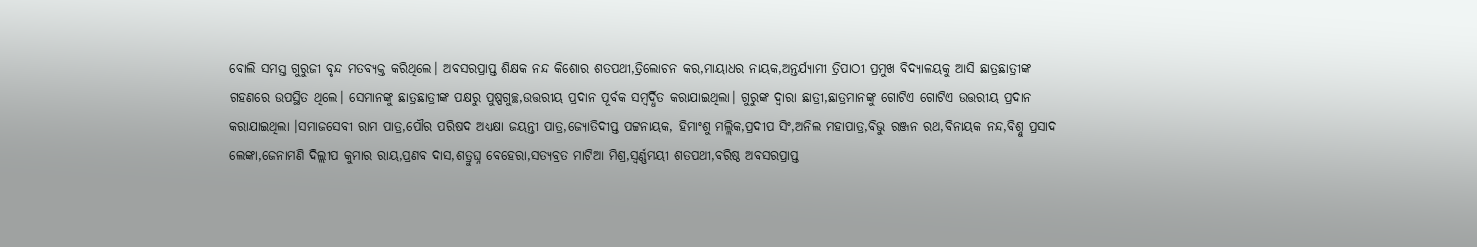ବୋଲି ସମସ୍ତ ଗୁରୁଜୀ ବୃନ୍ଦ ମତବ୍ୟକ୍ତ କରିଥିଲେ। ଅବସରପ୍ରାପ୍ତ ଶିକ୍ଷକ ନନ୍ଦ କିଶୋର ଶତପଥୀ,ତ୍ରିଲୋଚନ କର,ମାୟାଧର ନାୟକ,ଅନ୍ତର୍ଯ୍ୟାମୀ ତ୍ରିପାଠୀ ପ୍ରମୁଖ ବିଦ୍ୟାଳୟକୁ ଆସି ଛାତ୍ରଛାତ୍ରୀଙ୍କ ଗହଣରେ ଉପସ୍ଥିତ ଥିଲେ। ସେମାନଙ୍କୁ ଛାତ୍ରଛାତ୍ରୀଙ୍କ ପକ୍ଷରୁ ପୁଷ୍ପଗୁଚ୍ଛ,ଉତ୍ତରୀୟ ପ୍ରଦାନ ପୂର୍ବକ ସମ୍ବର୍ଦ୍ଧିତ କରାଯାଇଥିଲା। ଗୁରୁଙ୍କ ଦ୍ବାରା ଛାତ୍ରୀ,ଛାତ୍ରମାନଙ୍କୁ ଗୋଟିଏ ଗୋଟିଏ ଉତ୍ତରୀୟ ପ୍ରଦାନ କରାଯାଇଥିଲା ।ସମାଜସେବୀ ରାମ ପାତ୍ର,ପୌର ପରିଷଦ ଅଧ୍ୟକ୍ଷା ଜୟନ୍ତୀ ପାତ୍ର,ଜ୍ୟୋତିଦୀପ୍ତ ପଟ୍ଟନାୟକ, ହିମାଂଶୁ ମଲ୍ଲିକ,ପ୍ରଦୀପ ସିଂ,ଅନିଲ ମହାପାତ୍ର,ବିଭୁ ରଞ୍ଜନ ରଥ,ବିନାୟକ ନନ୍ଦ,ବିଶ୍ନୁ ପ୍ରସାଦ ଲେଙ୍କା,ଜେନାମଣି ଦିଲ୍ଲୀପ କୁମାର ରାୟ,ପ୍ରଣବ ଦାସ,ଶତ୍ରୁଘ୍ନ ବେହେରା,ସତ୍ୟବ୍ରତ ମାଟିଆ ମିଶ୍ର,ସ୍ଵର୍ଣ୍ଣମୟୀ ଶତପଥୀ,ବରିଷ୍ଠ ଅବସରପ୍ରାପ୍ତ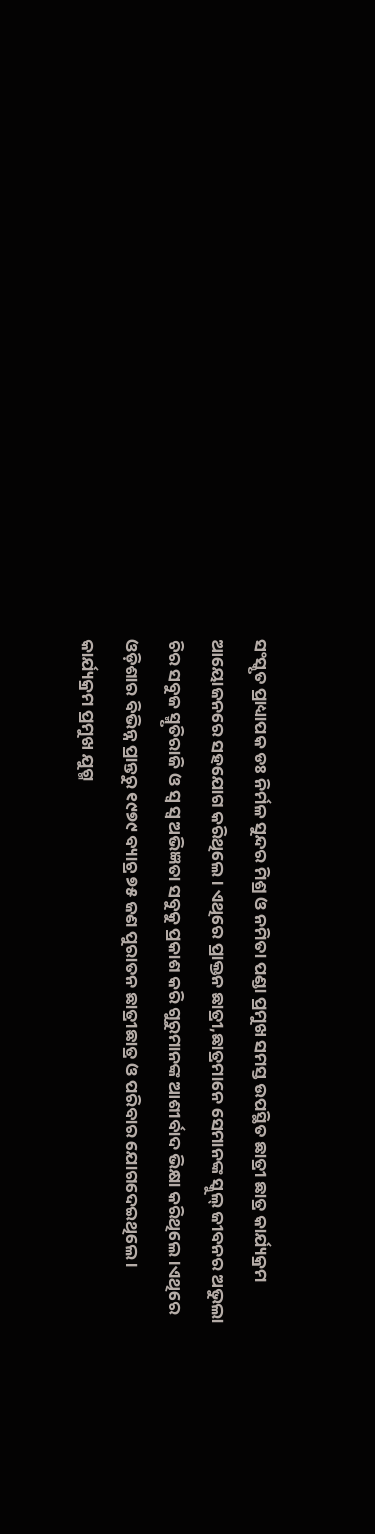ସଂସ୍କୃତ ପ୍ରାଧ୍ୟାପକ ଡଃ ନିର୍ମଳ ସୁନ୍ଦର ମିଶ୍ର ଓ ନମିତା ପଣ୍ଡା ପ୍ରମୁଖ ସମସ୍ତ ଉପସ୍ଥିତ ଛାତ୍ରୀ ଛାତ୍ର କାର୍ଯ୍ୟକ୍ରମ ଆୟୋଜନରେ ସହଯୋଗ କରିଥିଲେ। ଏଥିରେ ପ୍ରାକ୍ତନ ଛାତ୍ରୀ,ଛାତ୍ରମାନେ ସେମାନଙ୍କ ସ୍କୁଲ୍ ଜୀବନର ଅଭୁଲା ଚିର ସବୁଜ ସ୍ମୃତିରାଜି ଓ ସ୍ଵ ସ୍ଵ ଅଭିଜ୍ଞତା ସବୁକୁ ପ୍ରକାଶ କରି ଗୁରୁମାନଙ୍କ ଆଶୀର୍ବାଦ ଭିକ୍ଷା କରିଥିଲେ।ଏଥିରେ ଓଡ଼ିଶାର ବିଭିନ୍ନ ପ୍ରାନ୍ତରୁ ୧୯୭୯ ବ୍ୟାଚ୍ର ୭୫ ଜଣ ପୁରାତନ ଛାତ୍ରୀଛାତ୍ର ଓ ପରିବାର ଯୋଗଦେଇଥିଲେ । କାର୍ଯ୍ୟକ୍ରମ ପ୍ରମୁଖ ଯୁଗ୍ମ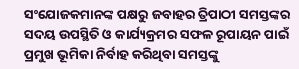ସଂଯୋଜକମାନଙ୍କ ପକ୍ଷରୁ ଜବାହର ତ୍ରିପାଠୀ ସମସ୍ତଙ୍କର ସଦୟ ଉପସ୍ଥିତି ଓ କାର୍ଯ୍ୟକ୍ରମର ସଫଳ ରୂପାୟନ ପାଇଁ ପ୍ରମୁଖ ଭୂମିକା ନିର୍ବାହ କରିଥିବା ସମସ୍ତଙ୍କୁ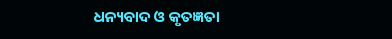ଧନ୍ୟବାଦ ଓ କୃତଜ୍ଞତା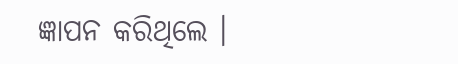ଜ୍ଞାପନ କରିଥିଲେ ।